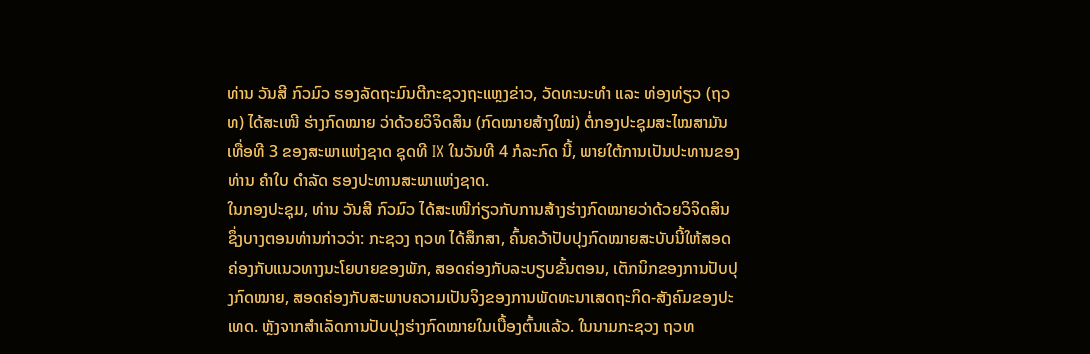ທ່ານ ວັນສີ ກົວມົວ ຮອງລັດຖະມົນຕີກະຊວງຖະແຫຼງຂ່າວ, ວັດທະນະທໍາ ແລະ ທ່ອງທ່ຽວ (ຖວທ) ໄດ້ສະເໜີ ຮ່າງກົດໝາຍ ວ່າດ້ວຍວິຈິດສິນ (ກົດໝາຍສ້າງໃໝ່) ຕໍ່ກອງປະຊຸມສະໄໝສາມັນເທື່ອທີ 3 ຂອງສະພາແຫ່ງຊາດ ຊຸດທີ IX ໃນວັນທີ 4 ກໍລະກົດ ນີ້, ພາຍໃຕ້ການເປັນປະທານຂອງ ທ່ານ ຄໍາໃບ ດໍາລັດ ຮອງປະທານສະພາແຫ່ງຊາດ.
ໃນກອງປະຊຸມ, ທ່ານ ວັນສີ ກົວມົວ ໄດ້ສະເໜີກ່ຽວກັບການສ້າງຮ່າງກົດໝາຍວ່າດ້ວຍວິຈິດສິນ ຊຶ່ງບາງຕອນທ່ານກ່າວວ່າ: ກະຊວງ ຖວທ ໄດ້ສຶກສາ, ຄົ້ນຄວ້າປັບປຸງກົດໝາຍສະບັບນີ້ໃຫ້ສອດຄ່ອງກັບແນວທາງນະໂຍບາຍຂອງພັກ, ສອດຄ່ອງກັບລະບຽບຂັ້ນຕອນ, ເຕັກນິກຂອງການປັບປຸງກົດໝາຍ, ສອດຄ່ອງກັບສະພາບຄວາມເປັນຈິງຂອງການພັດທະນາເສດຖະກິດ-ສັງຄົມຂອງປະເທດ. ຫຼັງຈາກສໍາເລັດການປັບປຸງຮ່າງກົດໝາຍໃນເບື້ອງຕົ້ນແລ້ວ. ໃນນາມກະຊວງ ຖວທ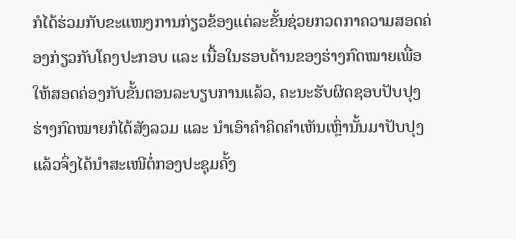ກໍໄດ້ຮ່ວມກັບຂະແໜງການກ່ຽວຂ້ອງແຕ່ລະຂັ້ນຊ່ວຍກວດກາຄວາມສອດຄ່ອງກ່ຽວກັບໂຄງປະກອບ ແລະ ເນື້ອໃນຮອບດ້ານຂອງຮ່າງກົດໝາຍເພື່ອໃຫ້ສອດຄ່ອງກັບຂັ້ນຕອນລະບຽບການແລ້ວ, ຄະນະຮັບຜິດຊອບປັບປຸງຮ່າງກົດໝາຍກໍໄດ້ສັງລວມ ແລະ ນໍາເອົາຄໍາຄິດຄໍາເຫັນເຫຼົ່ານັ້ນມາປັບປຸງ ແລ້ວຈຶ່ງໄດ້ນໍາສະເໜີຕໍ່ກອງປະຊຸມຄັ້ງ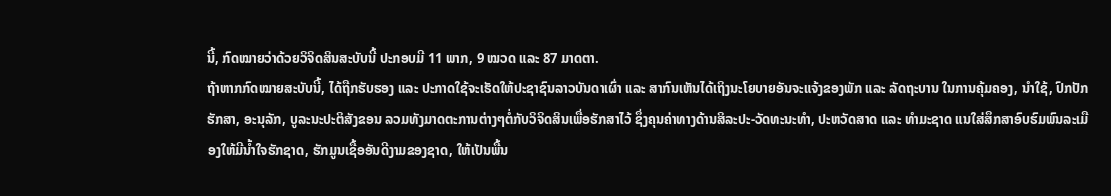ນີ້, ກົດໝາຍວ່າດ້ວຍວິຈິດສິນສະບັບນີ້ ປະກອບມີ 11 ພາກ, 9 ໝວດ ແລະ 87 ມາດຕາ.
ຖ້າຫາກກົດໝາຍສະບັບນີ້, ໄດ້ຖືກຮັບຮອງ ແລະ ປະກາດໃຊ້ຈະເຮັດໃຫ້ປະຊາຊົນລາວບັນດາເຜົ່າ ແລະ ສາກົນເຫັນໄດ້ເຖິງນະໂຍບາຍອັນຈະແຈ້ງຂອງພັກ ແລະ ລັດຖະບານ ໃນການຄຸ້ມຄອງ, ນໍາໃຊ້, ປົກປັກຮັກສາ, ອະນຸລັກ, ບູລະນະປະຕິສັງຂອນ ລວມທັງມາດຕະການຕ່າງໆຕໍ່ກັບວິຈິດສິນເພື່ອຮັກສາໄວ້ ຊຶ່ງຄຸນຄ່າທາງດ້ານສິລະປະ-ວັດທະນະທໍາ, ປະຫວັດສາດ ແລະ ທໍາມະຊາດ ແນໃສ່ສຶກສາອົບຮົມພົນລະເມືອງໃຫ້ມີນ້ຳໃຈຮັກຊາດ, ຮັກມູນເຊື້ອອັນດີງາມຂອງຊາດ, ໃຫ້ເປັນພື້ນ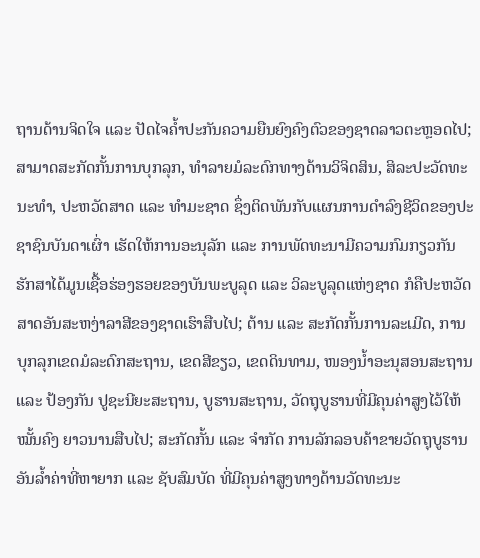ຖານດ້ານຈິດໃຈ ແລະ ປັດໄຈຄໍ້າປະກັນຄວາມຍືນຍົງຄົງຕົວຂອງຊາດລາວຕະຫຼອດໄປ; ສາມາດສະກັດກັ້ນການບຸກລຸກ, ທໍາລາຍມໍລະດົກທາງດ້ານວິຈິດສິນ, ສິລະປະວັດທະນະທໍາ, ປະຫວັດສາດ ແລະ ທໍາມະຊາດ ຊຶ່ງຕິດພັນກັບແຜນການດໍາລົງຊີວິດຂອງປະຊາຊົນບັນດາເຜົ່າ ເຮັດໃຫ້ການອະນຸລັກ ແລະ ການພັດທະນາມີຄວາມກົມກຽວກັນ ຮັກສາໄດ້ມູນເຊື້ອຮ່ອງຮອຍຂອງບັນພະບູລຸດ ແລະ ວິລະບູລຸດແຫ່ງຊາດ ກໍຄືປະຫວັດສາດອັນສະຫງ່າລາສີຂອງຊາດເຮົາສືບໄປ; ຕ້ານ ແລະ ສະກັດກັ້ນການລະເມີດ, ການບຸກລຸກເຂດມໍລະດົກສະຖານ, ເຂດສີຂຽວ, ເຂດດິນທາມ, ໜອງນໍ້າອະນຸສອນສະຖານ ແລະ ປ້ອງກັນ ປູຊະນີຍະສະຖານ, ບູຮານສະຖານ, ວັດຖຸບູຮານທີ່ມີຄຸນຄ່າສູງໄວ້ໃຫ້ໝັ້ນຄົງ ຍາວນານສືບໄປ; ສະກັດກັ້ນ ແລະ ຈໍາກັດ ການລັກລອບຄ້າຂາຍວັດຖຸບູຮານອັນລໍ້າຄ່າທີ່ຫາຍາກ ແລະ ຊັບສົມບັດ ທີ່ມີຄຸນຄ່າສູງທາງດ້ານວັດທະນະ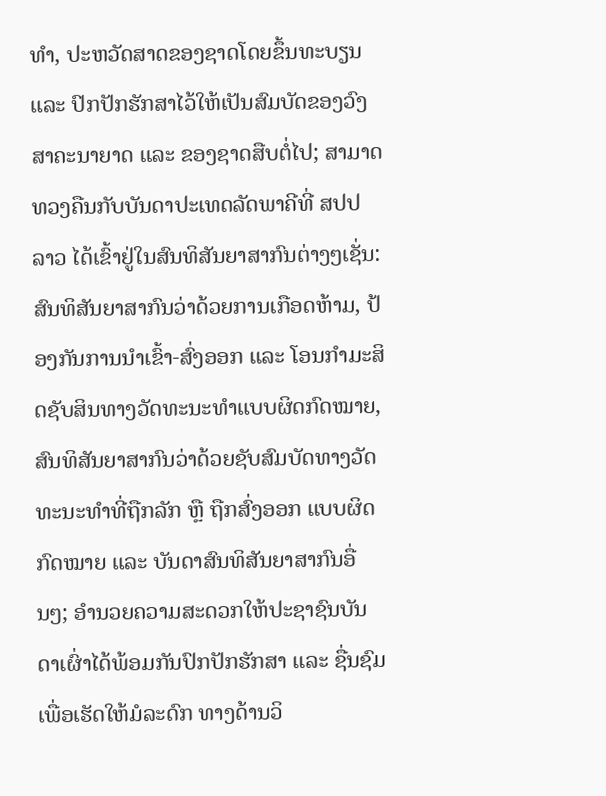ທໍາ, ປະຫວັດສາດຂອງຊາດໂດຍຂຶ້ນທະບຽນ ແລະ ປົກປັກຮັກສາໄວ້ໃຫ້ເປັນສົມບັດຂອງວົງສາຄະນາຍາດ ແລະ ຂອງຊາດສືບຕໍ່ໄປ; ສາມາດທວງຄືນກັບບັນດາປະເທດລັດພາຄີທີ່ ສປປ ລາວ ໄດ້ເຂົ້າຢູ່ໃນສົນທິສັນຍາສາກົນຕ່າງໆເຊັ່ນ: ສົນທິສັນຍາສາກົນວ່າດ້ວຍການເກືອດຫ້າມ, ປ້ອງກັນການນໍາເຂົ້າ-ສົ່ງອອກ ແລະ ໂອນກໍາມະສິດຊັບສິນທາງວັດທະນະທໍາແບບຜິດກົດໝາຍ, ສົນທິສັນຍາສາກົນວ່າດ້ວຍຊັບສົມບັດທາງວັດທະນະທໍາທີ່ຖືກລັກ ຫຼື ຖືກສົ່ງອອກ ແບບຜິດກົດໝາຍ ແລະ ບັນດາສົນທິສັນຍາສາກົນອື່ນໆ; ອໍານວຍຄວາມສະດວກໃຫ້ປະຊາຊົນບັນດາເຜົ່າໄດ້ພ້ອມກັນປົກປັກຮັກສາ ແລະ ຊື່ນຊົມເພື່ອເຮັດໃຫ້ມໍລະດົກ ທາງດ້ານວິ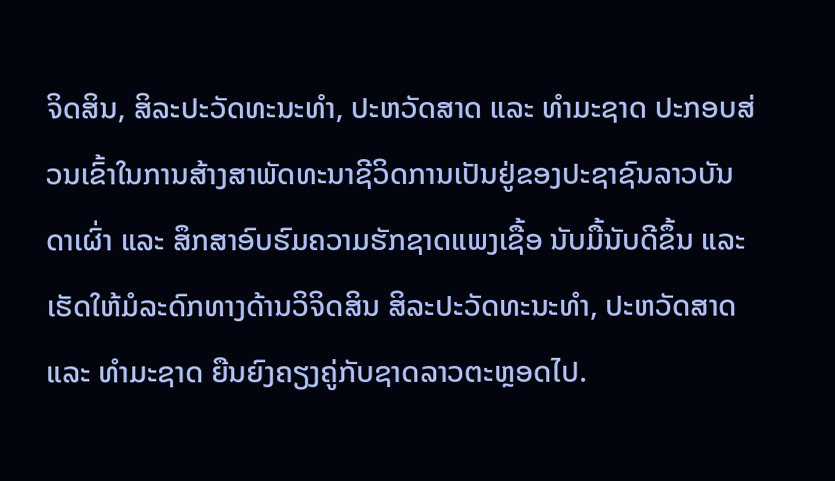ຈິດສິນ, ສິລະປະວັດທະນະທໍາ, ປະຫວັດສາດ ແລະ ທໍາມະຊາດ ປະກອບສ່ວນເຂົ້າໃນການສ້າງສາພັດທະນາຊີວິດການເປັນຢູ່ຂອງປະຊາຊົນລາວບັນດາເຜົ່າ ແລະ ສຶກສາອົບຮົມຄວາມຮັກຊາດແພງເຊື້ອ ນັບມື້ນັບດີຂຶ້ນ ແລະ ເຮັດໃຫ້ມໍລະດົກທາງດ້ານວິຈິດສິນ ສິລະປະວັດທະນະທໍາ, ປະຫວັດສາດ ແລະ ທໍາມະຊາດ ຍືນຍົງຄຽງຄູ່ກັບຊາດລາວຕະຫຼອດໄປ.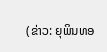(ຂ່າວ: ຍຸພິນທອ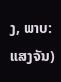ງ, ພາບ: ແສງຈັນ)